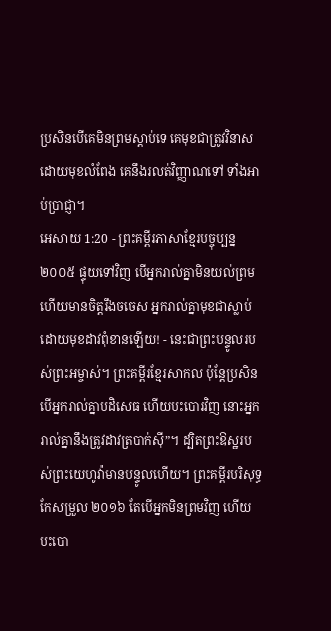ប្រសិនបើគេមិនព្រមស្ដាប់ទេ គេមុខជាត្រូវវិនាសដោយមុខលំពែង គេនឹងរលត់វិញ្ញាណទៅ ទាំងអាប់ប្រាជ្ញា។
អេសាយ 1:20 - ព្រះគម្ពីរភាសាខ្មែរបច្ចុប្បន្ន ២០០៥ ផ្ទុយទៅវិញ បើអ្នករាល់គ្នាមិនយល់ព្រម ហើយមានចិត្តរឹងចចេស អ្នករាល់គ្នាមុខជាស្លាប់ដោយមុខដាវពុំខានឡើយ! - នេះជាព្រះបន្ទូលរបស់ព្រះអម្ចាស់។ ព្រះគម្ពីរខ្មែរសាកល ប៉ុន្តែប្រសិនបើអ្នករាល់គ្នាបដិសេធ ហើយបះបោរវិញ នោះអ្នករាល់គ្នានឹងត្រូវដាវត្របាក់ស៊ី”។ ដ្បិតព្រះឱស្ឋរបស់ព្រះយេហូវ៉ាមានបន្ទូលហើយ។ ព្រះគម្ពីរបរិសុទ្ធកែសម្រួល ២០១៦ តែបើអ្នកមិនព្រមវិញ ហើយបះបោ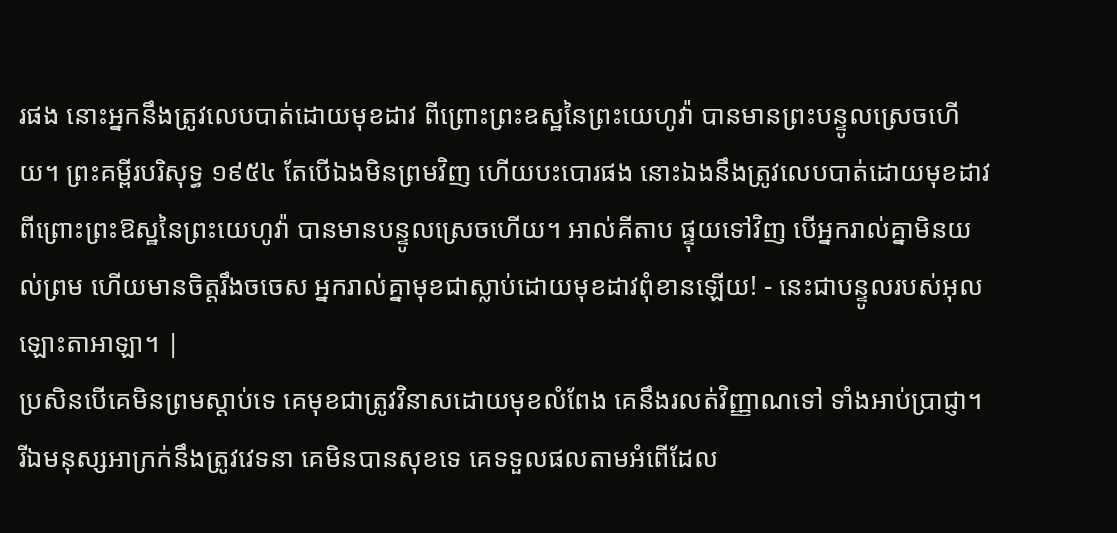រផង នោះអ្នកនឹងត្រូវលេបបាត់ដោយមុខដាវ ពីព្រោះព្រះឧស្ឋនៃព្រះយេហូវ៉ា បានមានព្រះបន្ទូលស្រេចហើយ។ ព្រះគម្ពីរបរិសុទ្ធ ១៩៥៤ តែបើឯងមិនព្រមវិញ ហើយបះបោរផង នោះឯងនឹងត្រូវលេបបាត់ដោយមុខដាវ ពីព្រោះព្រះឱស្ឋនៃព្រះយេហូវ៉ា បានមានបន្ទូលស្រេចហើយ។ អាល់គីតាប ផ្ទុយទៅវិញ បើអ្នករាល់គ្នាមិនយល់ព្រម ហើយមានចិត្តរឹងចចេស អ្នករាល់គ្នាមុខជាស្លាប់ដោយមុខដាវពុំខានឡើយ! - នេះជាបន្ទូលរបស់អុលឡោះតាអាឡា។ |
ប្រសិនបើគេមិនព្រមស្ដាប់ទេ គេមុខជាត្រូវវិនាសដោយមុខលំពែង គេនឹងរលត់វិញ្ញាណទៅ ទាំងអាប់ប្រាជ្ញា។
រីឯមនុស្សអាក្រក់នឹងត្រូវវេទនា គេមិនបានសុខទេ គេទទួលផលតាមអំពើដែល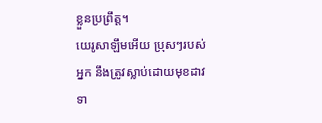ខ្លួនប្រព្រឹត្ត។
យេរូសាឡឹមអើយ ប្រុសៗរបស់អ្នក នឹងត្រូវស្លាប់ដោយមុខដាវ ទា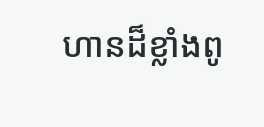ហានដ៏ខ្លាំងពូ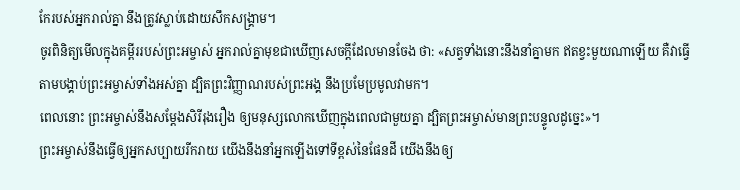កែរបស់អ្នករាល់គ្នា នឹងត្រូវស្លាប់ដោយសឹកសង្គ្រាម។
ចូរពិនិត្យមើលក្នុងគម្ពីររបស់ព្រះអម្ចាស់ អ្នករាល់គ្នាមុខជាឃើញសេចក្ដីដែលមានចែង ថា: «សត្វទាំងនោះនឹងនាំគ្នាមក ឥតខ្វះមួយណាឡើយ គឺវាធ្វើតាមបង្គាប់ព្រះអម្ចាស់ទាំងអស់គ្នា ដ្បិតព្រះវិញ្ញាណរបស់ព្រះអង្គ នឹងប្រមែប្រមូលវាមក។
ពេលនោះ ព្រះអម្ចាស់នឹងសម្តែងសិរីរុងរឿង ឲ្យមនុស្សលោកឃើញក្នុងពេលជាមួយគ្នា ដ្បិតព្រះអម្ចាស់មានព្រះបន្ទូលដូច្នេះ»។
ព្រះអម្ចាស់នឹងធ្វើឲ្យអ្នកសប្បាយរីករាយ យើងនឹងនាំអ្នកឡើងទៅទីខ្ពស់នៃផែនដី យើងនឹងឲ្យ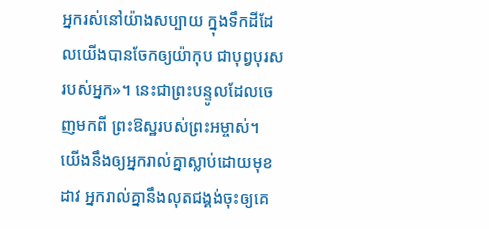អ្នករស់នៅយ៉ាងសប្បាយ ក្នុងទឹកដីដែលយើងបានចែកឲ្យយ៉ាកុប ជាបុព្វបុរសរបស់អ្នក»។ នេះជាព្រះបន្ទូលដែលចេញមកពី ព្រះឱស្ឋរបស់ព្រះអម្ចាស់។
យើងនឹងឲ្យអ្នករាល់គ្នាស្លាប់ដោយមុខដាវ អ្នករាល់គ្នានឹងលុតជង្គង់ចុះឲ្យគេ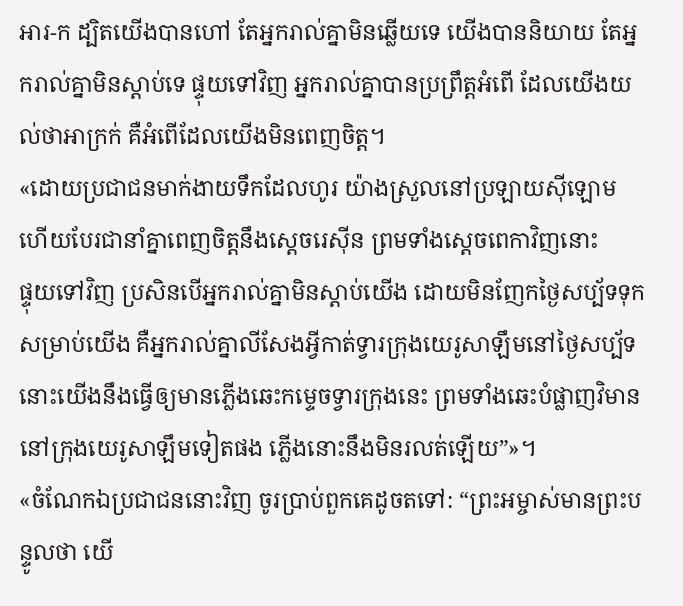អារ-ក ដ្បិតយើងបានហៅ តែអ្នករាល់គ្នាមិនឆ្លើយទេ យើងបាននិយាយ តែអ្នករាល់គ្នាមិនស្ដាប់ទេ ផ្ទុយទៅវិញ អ្នករាល់គ្នាបានប្រព្រឹត្តអំពើ ដែលយើងយល់ថាអាក្រក់ គឺអំពើដែលយើងមិនពេញចិត្ត។
«ដោយប្រជាជនមាក់ងាយទឹកដែលហូរ យ៉ាងស្រួលនៅប្រឡាយស៊ីឡោម ហើយបែរជានាំគ្នាពេញចិត្តនឹងស្ដេចរេស៊ីន ព្រមទាំងស្ដេចពេកាវិញនោះ
ផ្ទុយទៅវិញ ប្រសិនបើអ្នករាល់គ្នាមិនស្ដាប់យើង ដោយមិនញែកថ្ងៃសប្ប័ទទុកសម្រាប់យើង គឺអ្នករាល់គ្នាលីសែងអ្វីកាត់ទ្វារក្រុងយេរូសាឡឹមនៅថ្ងៃសប្ប័ទ នោះយើងនឹងធ្វើឲ្យមានភ្លើងឆេះកម្ទេចទ្វារក្រុងនេះ ព្រមទាំងឆេះបំផ្លាញវិមាននៅក្រុងយេរូសាឡឹមទៀតផង ភ្លើងនោះនឹងមិនរលត់ឡើយ”»។
«ចំណែកឯប្រជាជននោះវិញ ចូរប្រាប់ពួកគេដូចតទៅ: “ព្រះអម្ចាស់មានព្រះបន្ទូលថា យើ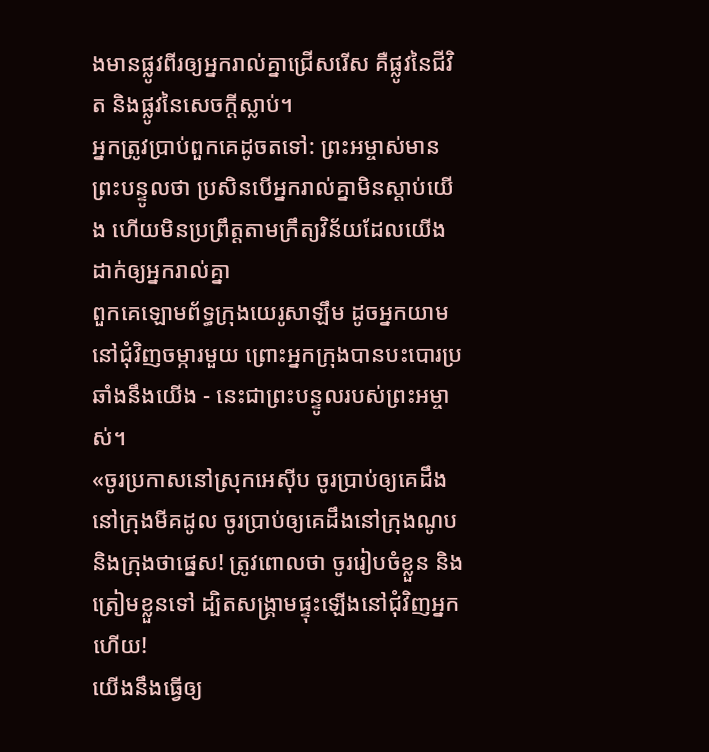ងមានផ្លូវពីរឲ្យអ្នករាល់គ្នាជ្រើសរើស គឺផ្លូវនៃជីវិត និងផ្លូវនៃសេចក្ដីស្លាប់។
អ្នកត្រូវប្រាប់ពួកគេដូចតទៅ: ព្រះអម្ចាស់មានព្រះបន្ទូលថា ប្រសិនបើអ្នករាល់គ្នាមិនស្ដាប់យើង ហើយមិនប្រព្រឹត្តតាមក្រឹត្យវិន័យដែលយើងដាក់ឲ្យអ្នករាល់គ្នា
ពួកគេឡោមព័ទ្ធក្រុងយេរូសាឡឹម ដូចអ្នកយាមនៅជុំវិញចម្ការមួយ ព្រោះអ្នកក្រុងបានបះបោរប្រឆាំងនឹងយើង - នេះជាព្រះបន្ទូលរបស់ព្រះអម្ចាស់។
«ចូរប្រកាសនៅស្រុកអេស៊ីប ចូរប្រាប់ឲ្យគេដឹងនៅក្រុងមីគដូល ចូរប្រាប់ឲ្យគេដឹងនៅក្រុងណូប និងក្រុងថាផ្នេស! ត្រូវពោលថា ចូររៀបចំខ្លួន និងត្រៀមខ្លួនទៅ ដ្បិតសង្គ្រាមផ្ទុះឡើងនៅជុំវិញអ្នកហើយ!
យើងនឹងធ្វើឲ្យ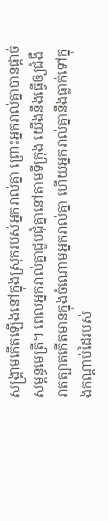សង្គ្រាមកើតឡើងនៅក្នុងស្រុករបស់អ្នករាល់គ្នា ព្រោះអ្នករាល់គ្នាបានផ្ដាច់សម្ពន្ធមេត្រី។ ពេលអ្នករាល់គ្នាជួបជុំគ្នានៅតាមទីក្រុង យើងនឹងធ្វើឲ្យជំងឺរាតត្បាតកើតមានក្នុងចំណោមអ្នករាល់គ្នា ហើយអ្នករាល់គ្នានឹងធ្លាក់ទៅក្នុងកណ្ដាប់ដៃរបស់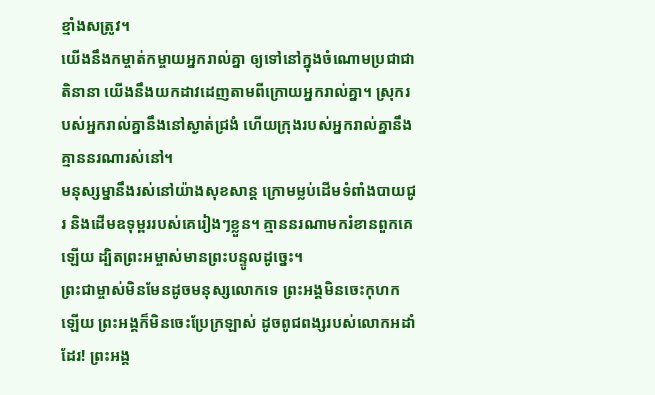ខ្មាំងសត្រូវ។
យើងនឹងកម្ចាត់កម្ចាយអ្នករាល់គ្នា ឲ្យទៅនៅក្នុងចំណោមប្រជាជាតិនានា យើងនឹងយកដាវដេញតាមពីក្រោយអ្នករាល់គ្នា។ ស្រុករបស់អ្នករាល់គ្នានឹងនៅស្ងាត់ជ្រងំ ហើយក្រុងរបស់អ្នករាល់គ្នានឹងគ្មាននរណារស់នៅ។
មនុស្សម្នានឹងរស់នៅយ៉ាងសុខសាន្ត ក្រោមម្លប់ដើមទំពាំងបាយជូរ និងដើមឧទុម្ពររបស់គេរៀងៗខ្លួន។ គ្មាននរណាមករំខានពួកគេឡើយ ដ្បិតព្រះអម្ចាស់មានព្រះបន្ទូលដូច្នេះ។
ព្រះជាម្ចាស់មិនមែនដូចមនុស្សលោកទេ ព្រះអង្គមិនចេះកុហកឡើយ ព្រះអង្គក៏មិនចេះប្រែក្រឡាស់ ដូចពូជពង្សរបស់លោកអដាំ ដែរ! ព្រះអង្គ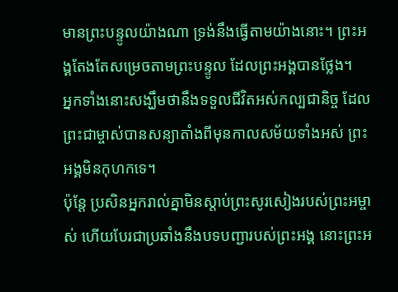មានព្រះបន្ទូលយ៉ាងណា ទ្រង់នឹងធ្វើតាមយ៉ាងនោះ។ ព្រះអង្គតែងតែសម្រេចតាមព្រះបន្ទូល ដែលព្រះអង្គបានថ្លែង។
អ្នកទាំងនោះសង្ឃឹមថានឹងទទួលជីវិតអស់កល្បជានិច្ច ដែលព្រះជាម្ចាស់បានសន្យាតាំងពីមុនកាលសម័យទាំងអស់ ព្រះអង្គមិនកុហកទេ។
ប៉ុន្តែ ប្រសិនអ្នករាល់គ្នាមិនស្ដាប់ព្រះសូរសៀងរបស់ព្រះអម្ចាស់ ហើយបែរជាប្រឆាំងនឹងបទបញ្ជារបស់ព្រះអង្គ នោះព្រះអ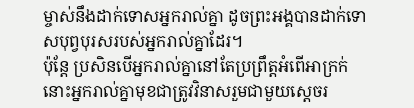ម្ចាស់នឹងដាក់ទោសអ្នករាល់គ្នា ដូចព្រះអង្គបានដាក់ទោសបុព្វបុរសរបស់អ្នករាល់គ្នាដែរ។
ប៉ុន្តែ ប្រសិនបើអ្នករាល់គ្នានៅតែប្រព្រឹត្តអំពើអាក្រក់ នោះអ្នករាល់គ្នាមុខជាត្រូវវិនាសរួមជាមួយស្ដេចរ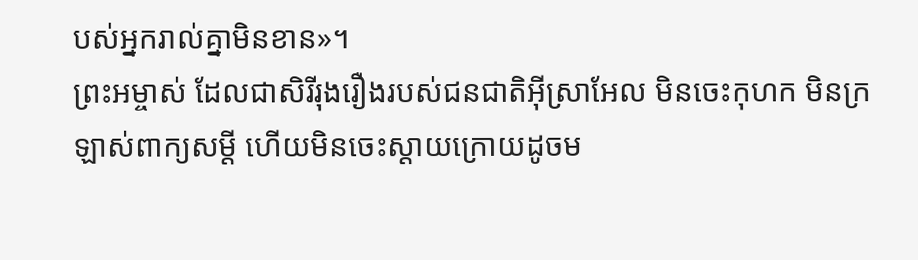បស់អ្នករាល់គ្នាមិនខាន»។
ព្រះអម្ចាស់ ដែលជាសិរីរុងរឿងរបស់ជនជាតិអ៊ីស្រាអែល មិនចេះកុហក មិនក្រឡាស់ពាក្យសម្ដី ហើយមិនចេះស្ដាយក្រោយដូចម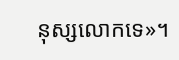នុស្សលោកទេ»។